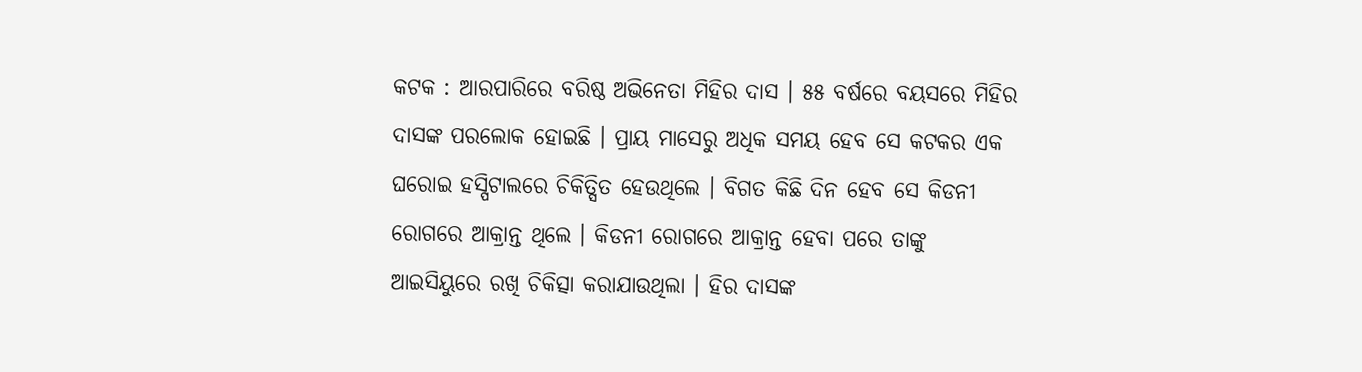କଟକ : ଆରପାରିରେ ବରିଷ୍ଠ ଅଭିନେତା ମିହିର ଦାସ । ୫୫ ବର୍ଷରେ ବୟସରେ ମିହିର ଦାସଙ୍କ ପରଲୋକ ହୋଇଛି । ପ୍ରାୟ ମାସେରୁ ଅଧିକ ସମୟ ହେବ ସେ କଟକର ଏକ ଘରୋଇ ହସ୍ପିଟାଲରେ ଚିକିତ୍ସିତ ହେଉଥିଲେ । ବିଗତ କିଛି ଦିନ ହେବ ସେ କିଡନୀ ରୋଗରେ ଆକ୍ରାନ୍ତ ଥିଲେ । କିଡନୀ ରୋଗରେ ଆକ୍ରାନ୍ତ ହେବା ପରେ ତାଙ୍କୁ ଆଇସିୟୁରେ ରଖି ଚିକିତ୍ସା କରାଯାଉଥିଲା । ହିର ଦାସଙ୍କ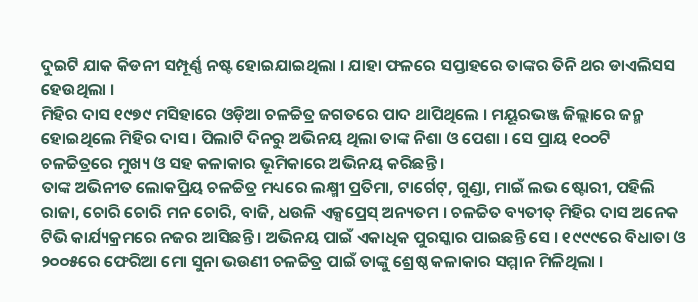ଦୁଇଟି ଯାକ କିଡନୀ ସମ୍ପୂର୍ଣ୍ଣ ନଷ୍ଟ ହୋଇଯାଇଥିଲା । ଯାହା ଫଳରେ ସପ୍ତାହରେ ତାଙ୍କର ତିନି ଥର ଡାଏଲିସସ ହେଉଥିଲା ।
ମିହିର ଦାସ ୧୯୭୯ ମସିହାରେ ଓଡ଼ିଆ ଚଳଚ୍ଚିତ୍ର ଜଗତରେ ପାଦ ଥାପିଥିଲେ । ମୟୂରଭଞ୍ଜ ଜିଲ୍ଲାରେ ଜନ୍ମ ହୋଇଥିଲେ ମିହିର ଦାସ । ପିଲାଟି ଦିନରୁ ଅଭିନୟ ଥିଲା ତାଙ୍କ ନିଶା ଓ ପେଶା । ସେ ପ୍ରାୟ ୧୦୦ଟି ଚଳଚ୍ଚିତ୍ରରେ ମୁଖ୍ୟ ଓ ସହ କଳାକାର ଭୂମିକାରେ ଅଭିନୟ କରିଛନ୍ତି ।
ତାଙ୍କ ଅଭିନୀତ ଲୋକପ୍ରିୟ ଚଳଚ୍ଚିତ୍ର ମଧ୍ୟରେ ଲକ୍ଷ୍ମୀ ପ୍ରତିମା, ଟାର୍ଗେଟ୍, ଗୁଣ୍ଡା, ମାଇଁ ଲଭ ଷ୍ଟୋରୀ, ପହିଲି ରାଜା, ଚୋରି ଚୋରି ମନ ଚୋରି, ବାଜି, ଧଉଳି ଏକ୍ସପ୍ରେସ୍ ଅନ୍ୟତମ । ଚଳଚ୍ଚିତ ବ୍ୟତୀତ୍ ମିହିର ଦାସ ଅନେକ ଟିଭି କାର୍ଯ୍ୟକ୍ରମରେ ନଜର ଆସିଛନ୍ତି । ଅଭିନୟ ପାଇଁ ଏକାଧିକ ପୁରସ୍କାର ପାଇଛନ୍ତି ସେ । ୧୯୯୯ରେ ବିଧାତା ଓ ୨୦୦୫ରେ ଫେରିଆ ମୋ ସୁନା ଭଉଣୀ ଚଳଚ୍ଚିତ୍ର ପାଇଁ ତାଙ୍କୁ ଶ୍ରେଷ୍ଠ କଳାକାର ସମ୍ମାନ ମିଳିଥିଲା ।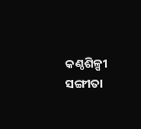କଣ୍ଠଶିଳ୍ପୀ ସଙ୍ଗୀତା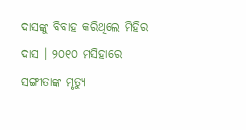ଦାସଙ୍କୁ ବିବାହ କରିଥିଲେ ମିହିର ଦାସ । ୨୦୧୦ ମସିହାରେ ସଙ୍ଗୀତାଙ୍କ ମୃତ୍ୟୁ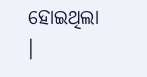ହୋଇଥିଲା ।